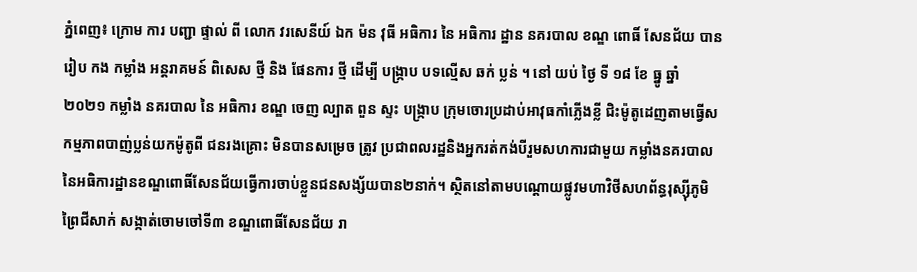ភ្នំពេញ៖ ក្រោម ការ បញ្ជា ផ្ទាល់ ពី លោក វរសេនីយ៍ ឯក ម៉ន វុធី អធិការ នៃ អធិការ ដ្ឋាន នគរបាល ខណ្ឌ ពោធិ៍ សែនជ័យ បាន រៀប កង កម្លាំង អន្តរាគមន៍ ពិសេស ថ្មី និង ផែនការ ថ្មី ដើម្បី បង្ក្រាប បទល្មើស ឆក់ ប្លន់ ។ នៅ យប់ ថ្ងៃ ទី ១៨ ខែ ធ្នូ ឆ្នាំ ២០២១ កម្លាំង នគរបាល នៃ អធិការ ខណ្ឌ ចេញ ល្បាត ពួន ស្ទះ បង្ក្រាប ក្រុមចោរប្រដាប់អាវុធកាំភ្លើងខ្លី ជិះម៉ូតូដេញតាមធ្វើសកម្មភាពបាញ់ប្លន់យកម៉ូតូពី ជនរងគ្រោះ មិនបានសម្រេច ត្រូវ ប្រជាពលរដ្ឋនិងអ្នករត់កង់បីរួមសហការជាមួយ កម្លាំងនគរបាលនៃអធិការដ្ឋានខណ្ឌពោធិ៍សែនជ័យធ្វើការចាប់ខ្លួនជនសង្ស័យបាន២នាក់។ ស្ថិតនៅតាមបណ្តោយផ្លូវមហាវិថីសហព័ន្ធរុស្ស៊ីភូមិព្រៃជីសាក់ សង្កាត់ចោមចៅទី៣ ខណ្ឌពោធិ៍សែនជ័យ រា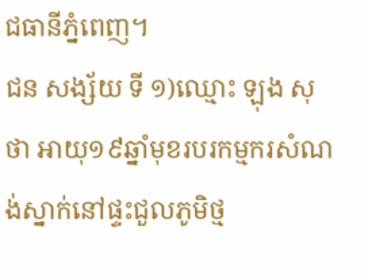ជធានីភ្នំពេញ។
ជន សង្ស័យ ទី ១)ឈ្មោះ ឡុង សុថា អាយុ១៩ឆ្នាំមុខរបរកម្មករសំណង់ស្នាក់នៅផ្ទះជួលភូមិថ្ម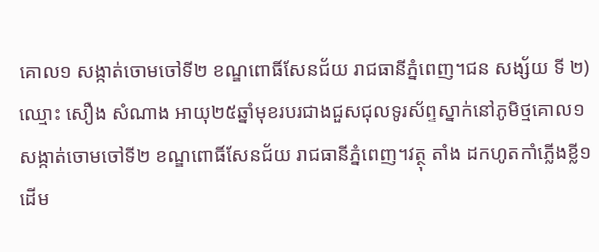គោល១ សង្កាត់ចោមចៅទី២ ខណ្ឌពោធិ៍សែនជ័យ រាជធានីភ្នំពេញ។ជន សង្ស័យ ទី ២) ឈ្មោះ សឿង សំណាង អាយុ២៥ឆ្នាំមុខរបរជាងជួសជុលទូរស័ព្ទស្នាក់នៅភូមិថ្មគោល១ សង្កាត់ចោមចៅទី២ ខណ្ឌពោធិ៍សែនជ័យ រាជធានីភ្នំពេញ។វត្ថុ តាំង ដកហូតកាំភ្លើងខ្លី១ដើម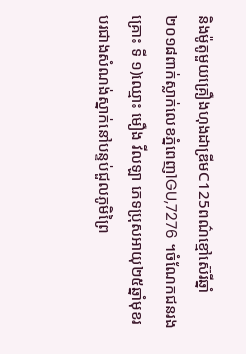និងម៉ូតូមួយគ្រឿងហុងដាឌ្រីមC125ពណ៌ខ្មៅស៊េរីឆ្នាំ២០១៨ពាក់ស្លាក់លេខភ្នំពេញ1GU,7276 ។ចំណែកជនរងគ្រោះ ទី ១)ឈ្មោះ មឿង វីលឡា ភេទប្រុសអាយុ២៥ឆ្នាំមុខរបរជាងសំណង់ស្នាក់នៅបន្ទប់ជួលភូមិព្រៃ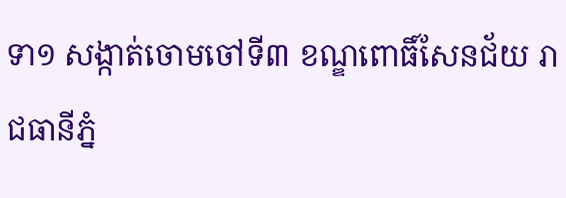ទា១ សង្កាត់ចោមចៅទី៣ ខណ្ឌពោធិ៍សែនជ័យ រាជធានីភ្នំ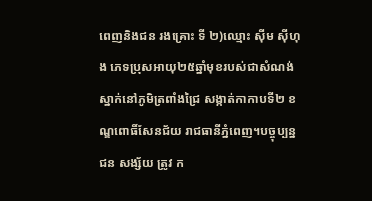ពេញនិងជន រងគ្រោះ ទី ២)ឈ្មោះ ស៊ីម ស៊ីហុង ភេទប្រុសអាយុ២៥ឆ្នាំមុខរបស់ជាសំណង់ស្នាក់នៅភូមិត្រពាំងជ្រៃ សង្កាត់កាកាបទី២ ខណ្ឌពោធិ៍សែនជ័យ រាជធានីភ្នំពេញ។បច្ចុប្បន្ន ជន សង្ស័យ ត្រូវ ក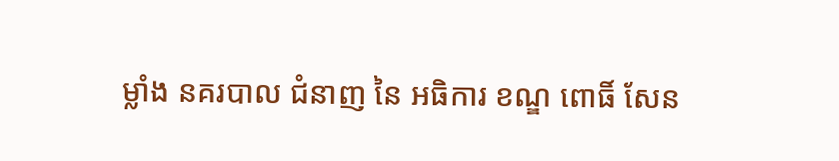ម្លាំង នគរបាល ជំនាញ នៃ អធិការ ខណ្ឌ ពោធិ៍ សែន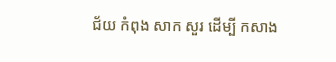ជ័យ កំពុង សាក សួរ ដេីម្បី កសាង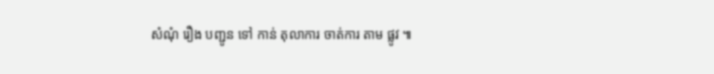សំណុំ រឿង បញ្ជូន ទៅ កាន់ តុលាការ ចាត់ការ តាម ផ្លូវ ៕